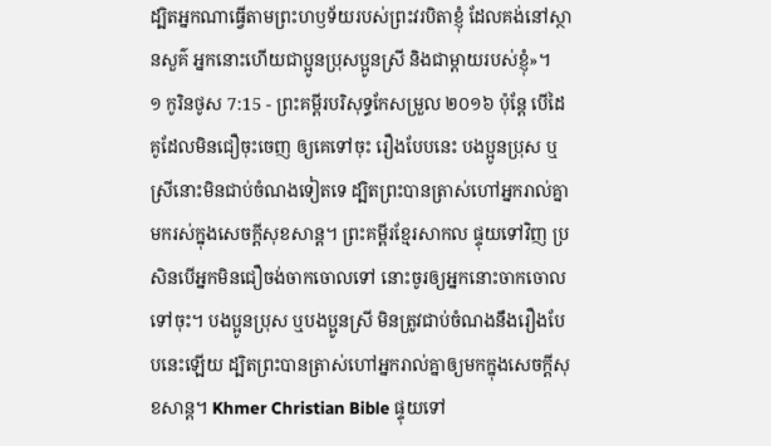ដ្បិតអ្នកណាធ្វើតាមព្រះហឫទ័យរបស់ព្រះវរបិតាខ្ញុំ ដែលគង់នៅស្ថានសួគ៌ អ្នកនោះហើយជាប្អូនប្រុសប្អូនស្រី និងជាម្តាយរបស់ខ្ញុំ»។
១ កូរិនថូស 7:15 - ព្រះគម្ពីរបរិសុទ្ធកែសម្រួល ២០១៦ ប៉ុន្តែ បើដៃគូដែលមិនជឿចុះចេញ ឲ្យគេទៅចុះ រឿងបែបនេះ បងប្អូនប្រុស ឬស្រីនោះមិនជាប់ចំណងទៀតទេ ដ្បិតព្រះបានត្រាស់ហៅអ្នករាល់គ្នាមករស់ក្នុងសេចក្តីសុខសាន្ត។ ព្រះគម្ពីរខ្មែរសាកល ផ្ទុយទៅវិញ ប្រសិនបើអ្នកមិនជឿចង់ចាកចោលទៅ នោះចូរឲ្យអ្នកនោះចាកចោលទៅចុះ។ បងប្អូនប្រុស ឬបងប្អូនស្រី មិនត្រូវជាប់ចំណងនឹងរឿងបែបនេះឡើយ ដ្បិតព្រះបានត្រាស់ហៅអ្នករាល់គ្នាឲ្យមកក្នុងសេចក្ដីសុខសាន្ត។ Khmer Christian Bible ផ្ទុយទៅ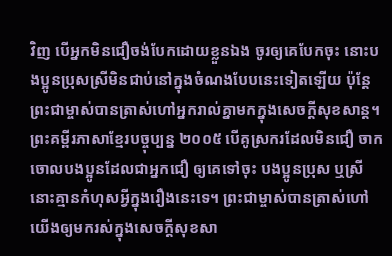វិញ បើអ្នកមិនជឿចង់បែកដោយខ្លួនឯង ចូរឲ្យគេបែកចុះ នោះបងប្អូនប្រុសស្រីមិនជាប់នៅក្នុងចំណងបែបនេះទៀតឡើយ ប៉ុន្ដែព្រះជាម្ចាស់បានត្រាស់ហៅអ្នករាល់គ្នាមកក្នុងសេចក្ដីសុខសាន្ត។ ព្រះគម្ពីរភាសាខ្មែរបច្ចុប្បន្ន ២០០៥ បើគូស្រករដែលមិនជឿ ចាកចោលបងប្អូនដែលជាអ្នកជឿ ឲ្យគេទៅចុះ បងប្អូនប្រុស ឬស្រីនោះគ្មានកំហុសអ្វីក្នុងរឿងនេះទេ។ ព្រះជាម្ចាស់បានត្រាស់ហៅយើងឲ្យមករស់ក្នុងសេចក្ដីសុខសា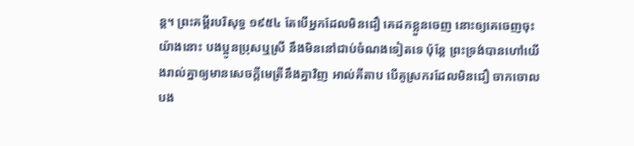ន្ត។ ព្រះគម្ពីរបរិសុទ្ធ ១៩៥៤ តែបើអ្នកដែលមិនជឿ គេដកខ្លួនចេញ នោះឲ្យគេចេញចុះ យ៉ាងនោះ បងប្អូនប្រុសឬស្រី នឹងមិននៅជាប់ចំណងទៀតទេ ប៉ុន្តែ ព្រះទ្រង់បានហៅយើងរាល់គ្នាឲ្យមានសេចក្ដីមេត្រីនឹងគ្នាវិញ អាល់គីតាប បើគូស្រករដែលមិនជឿ ចាកចោលបង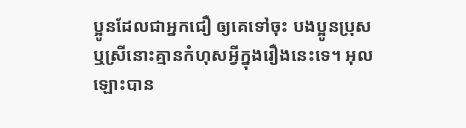ប្អូនដែលជាអ្នកជឿ ឲ្យគេទៅចុះ បងប្អូនប្រុស ឬស្រីនោះគ្មានកំហុសអ្វីក្នុងរឿងនេះទេ។ អុលឡោះបាន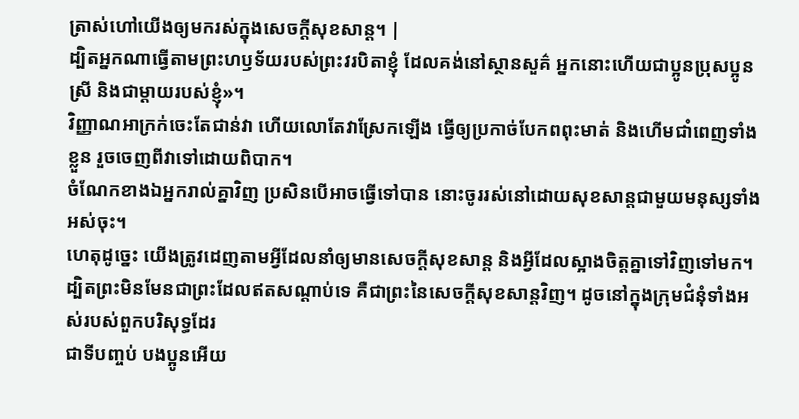ត្រាស់ហៅយើងឲ្យមករស់ក្នុងសេចក្ដីសុខសាន្ដ។ |
ដ្បិតអ្នកណាធ្វើតាមព្រះហឫទ័យរបស់ព្រះវរបិតាខ្ញុំ ដែលគង់នៅស្ថានសួគ៌ អ្នកនោះហើយជាប្អូនប្រុសប្អូនស្រី និងជាម្តាយរបស់ខ្ញុំ»។
វិញ្ញាណអាក្រក់ចេះតែជាន់វា ហើយលោតែវាស្រែកឡើង ធ្វើឲ្យប្រកាច់បែកពពុះមាត់ និងហើមជាំពេញទាំងខ្លួន រួចចេញពីវាទៅដោយពិបាក។
ចំណែកខាងឯអ្នករាល់គ្នាវិញ ប្រសិនបើអាចធ្វើទៅបាន នោះចូររស់នៅដោយសុខសាន្តជាមួយមនុស្សទាំងអស់ចុះ។
ហេតុដូច្នេះ យើងត្រូវដេញតាមអ្វីដែលនាំឲ្យមានសេចក្ដីសុខសាន្ត និងអ្វីដែលស្អាងចិត្តគ្នាទៅវិញទៅមក។
ដ្បិតព្រះមិនមែនជាព្រះដែលឥតសណ្ដាប់ទេ គឺជាព្រះនៃសេចក្តីសុខសាន្តវិញ។ ដូចនៅក្នុងក្រុមជំនុំទាំងអស់របស់ពួកបរិសុទ្ធដែរ
ជាទីបញ្ចប់ បងប្អូនអើយ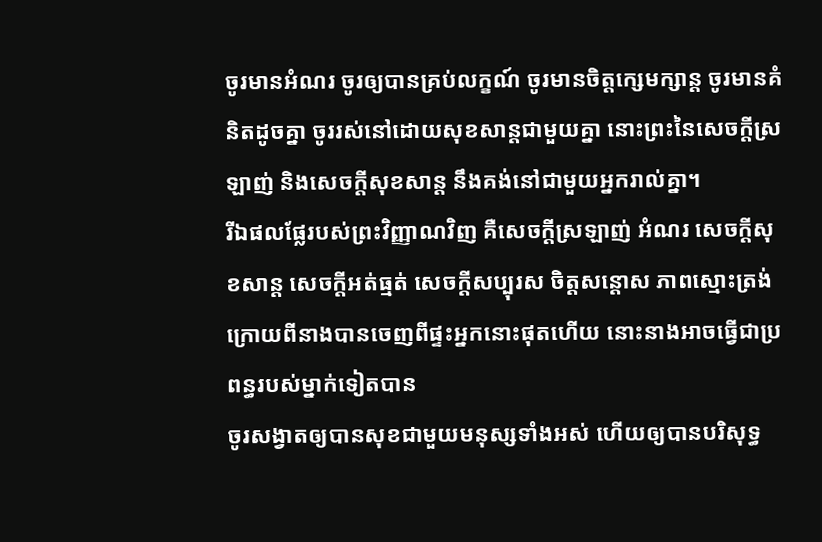ចូរមានអំណរ ចូរឲ្យបានគ្រប់លក្ខណ៍ ចូរមានចិត្តក្សេមក្សាន្ត ចូរមានគំនិតដូចគ្នា ចូររស់នៅដោយសុខសាន្តជាមួយគ្នា នោះព្រះនៃសេចក្តីស្រឡាញ់ និងសេចក្តីសុខសាន្ត នឹងគង់នៅជាមួយអ្នករាល់គ្នា។
រីឯផលផ្លែរបស់ព្រះវិញ្ញាណវិញ គឺសេចក្ដីស្រឡាញ់ អំណរ សេចក្ដីសុខសាន្ត សេចក្ដីអត់ធ្មត់ សេចក្ដីសប្បុរស ចិត្តសន្ដោស ភាពស្មោះត្រង់
ក្រោយពីនាងបានចេញពីផ្ទះអ្នកនោះផុតហើយ នោះនាងអាចធ្វើជាប្រពន្ធរបស់ម្នាក់ទៀតបាន
ចូរសង្វាតឲ្យបានសុខជាមួយមនុស្សទាំងអស់ ហើយឲ្យបានបរិសុទ្ធ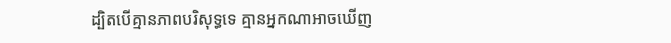ដ្បិតបើគ្មានភាពបរិសុទ្ធទេ គ្មានអ្នកណាអាចឃើញ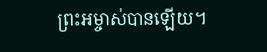ព្រះអម្ចាស់បានឡើយ។